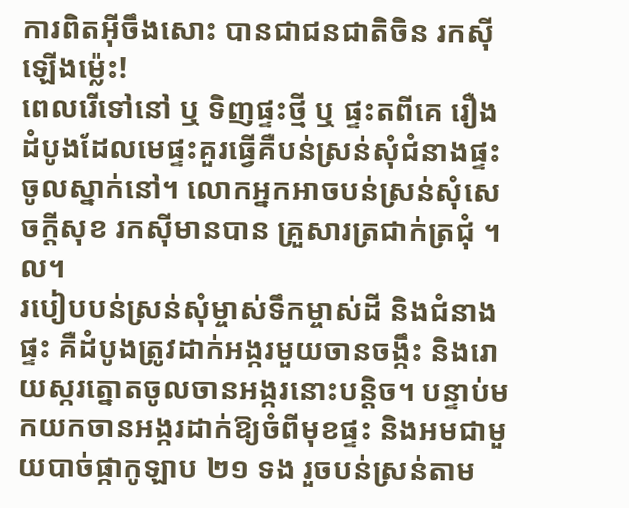ការពិតអ៊ីចឹងសោះ បានជាជនជាតិចិន រកស៊ីឡើងម្ល៉េះ!
ពេលរើទៅនៅ ឬ ទិញផ្ទះថ្មី ឬ ផ្ទះតពីគេ រឿងដំបូងដែលមេផ្ទះគួរធ្វើគឺបន់ស្រន់សុំជំនាងផ្ទះចូលស្នាក់នៅ។ លោកអ្នកអាចបន់ស្រន់សុំសេចក្តីសុខ រកស៊ីមានបាន គ្រួសារត្រជាក់ត្រជុំ ។ល។
របៀបបន់ស្រន់សុំម្ចាស់ទឹកម្ចាស់ដី និងជំនាងផ្ទះ គឺដំបូងត្រូវដាក់អង្ករមួយចានចង្កឹះ និងរោយស្ករត្នោតចូលចានអង្ករនោះបន្តិច។ បន្ទាប់មកយកចានអង្ករដាក់ឱ្យចំពីមុខផ្ទះ និងអមជាមួយបាច់ផ្កាកូឡាប ២១ ទង រួចបន់ស្រន់តាម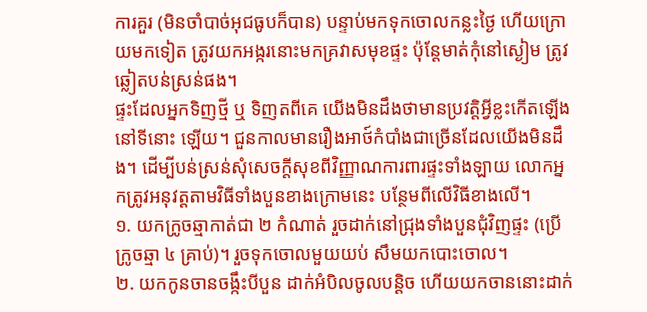ការគួរ (មិនចាំបាច់អុជធូបក៏បាន) បន្ទាប់មកទុកចោលកន្លះថ្ងៃ ហើយក្រោយមកទៀត ត្រូវយកអង្ករនោះមកគ្រវាសមុខផ្ទះ ប៉ុន្តែមាត់កុំនៅស្ងៀម ត្រូវឆ្លៀតបន់ស្រន់ផង។
ផ្ទះដែលអ្នកទិញថ្មី ឬ ទិញតពីគេ យើងមិនដឹងថាមានប្រវត្តិអ្វីខ្លះកើតឡើងនៅទីនោះ ឡើយ។ ជួនកាលមានរឿងអាថ៍កំបាំងជាច្រើនដែលយើងមិនដឹង។ ដើម្បីបន់ស្រន់សុំសេចក្តីសុខពីវិញ្ញាណការពារផ្ទះទាំងឡាយ លោកអ្នកត្រូវអនុវត្តតាមវិធីទាំងបួនខាងក្រោមនេះ បន្ថែមពីលើវិធីខាងលើ។
១. យកក្រូចឆ្មាកាត់ជា ២ កំណាត់ រួចដាក់នៅជ្រុងទាំងបួនជុំវិញផ្ទះ (ប្រើក្រូចឆ្មា ៤ គ្រាប់)។ រួចទុកចោលមួយយប់ សឹមយកបោះចោល។
២. យកកូនចានចង្កឹះបីបួន ដាក់អំបិលចូលបន្តិច ហើយយកចាននោះដាក់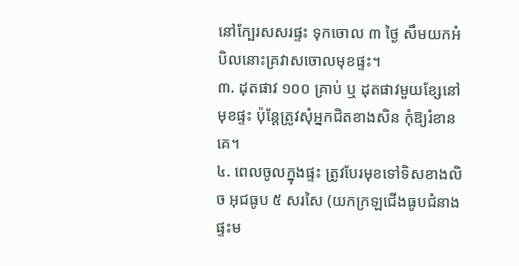នៅក្បែរសសរផ្ទះ ទុកចោល ៣ ថ្ងៃ សឹមយកអំបិលនោះគ្រវាសចោលមុខផ្ទះ។
៣. ដុតផាវ ១០០ គ្រាប់ ឬ ដុតផាវមួយខ្សែនៅមុខផ្ទះ ប៉ុន្តែត្រូវសុំអ្នកជិតខាងសិន កុំឱ្យរំខានគេ។
៤. ពេលចូលក្នុងផ្ទះ ត្រូវបែរមុខទៅទិសខាងលិច អុជធូប ៥ សរសៃ (យកក្រឡជើងធូបជំនាងផ្ទះម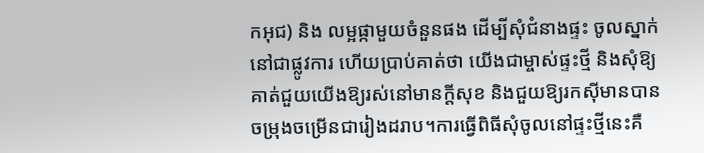កអុជ) និង លម្អផ្កាមួយចំនួនផង ដើម្បីសុំជំនាងផ្ទះ ចូលស្នាក់នៅជាផ្លូវការ ហើយប្រាប់គាត់ថា យើងជាម្ចាស់ផ្ទះថ្មី និងសុំឱ្យគាត់ជួយយើងឱ្យរស់នៅមានក្តីសុខ និងជួយឱ្យរកស៊ីមានបានចម្រុងចម្រើនជារៀងដរាប។ការធ្វើពិធីសុំចូលនៅផ្ទះថ្មីនេះគឺ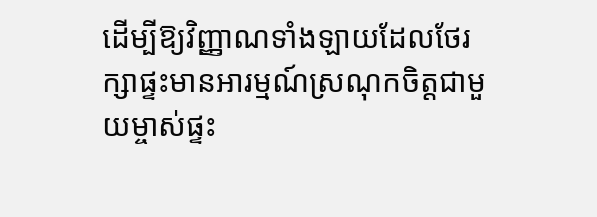ដើម្បីឱ្យវិញ្ញាណទាំងឡាយដែលថែរក្សាផ្ទះមានអារម្មណ៍ស្រណុកចិត្តជាមួយម្ចាស់ផ្ទះ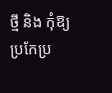ថ្មី និង កុំឱ្យប្រកែប្រ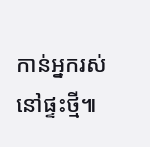កាន់អ្នករស់នៅផ្ទះថ្មី៕